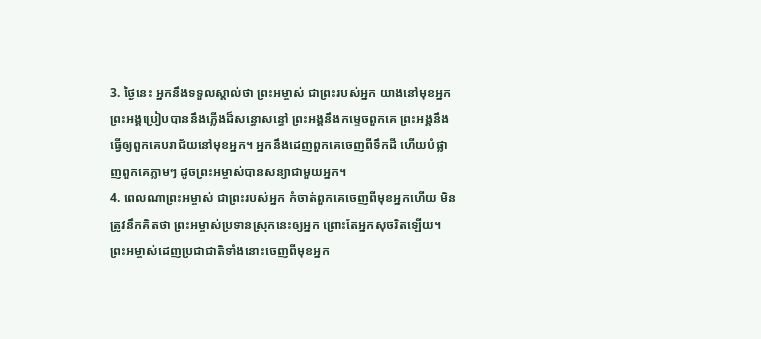3. ថ្ងៃនេះ អ្នកនឹងទទួលស្គាល់ថា ព្រះអម្ចាស់ ជាព្រះរបស់អ្នក យាងនៅមុខអ្នក ព្រះអង្គប្រៀបបាននឹងភ្លើងដ៏សន្ធោសន្ធៅ ព្រះអង្គនឹងកម្ទេចពួកគេ ព្រះអង្គនឹងធ្វើឲ្យពួកគេបរាជ័យនៅមុខអ្នក។ អ្នកនឹងដេញពួកគេចេញពីទឹកដី ហើយបំផ្លាញពួកគេភ្លាមៗ ដូចព្រះអម្ចាស់បានសន្យាជាមួយអ្នក។
4. ពេលណាព្រះអម្ចាស់ ជាព្រះរបស់អ្នក កំចាត់ពួកគេចេញពីមុខអ្នកហើយ មិនត្រូវនឹកគិតថា ព្រះអម្ចាស់ប្រទានស្រុកនេះឲ្យអ្នក ព្រោះតែអ្នកសុចរិតឡើយ។ ព្រះអម្ចាស់ដេញប្រជាជាតិទាំងនោះចេញពីមុខអ្នក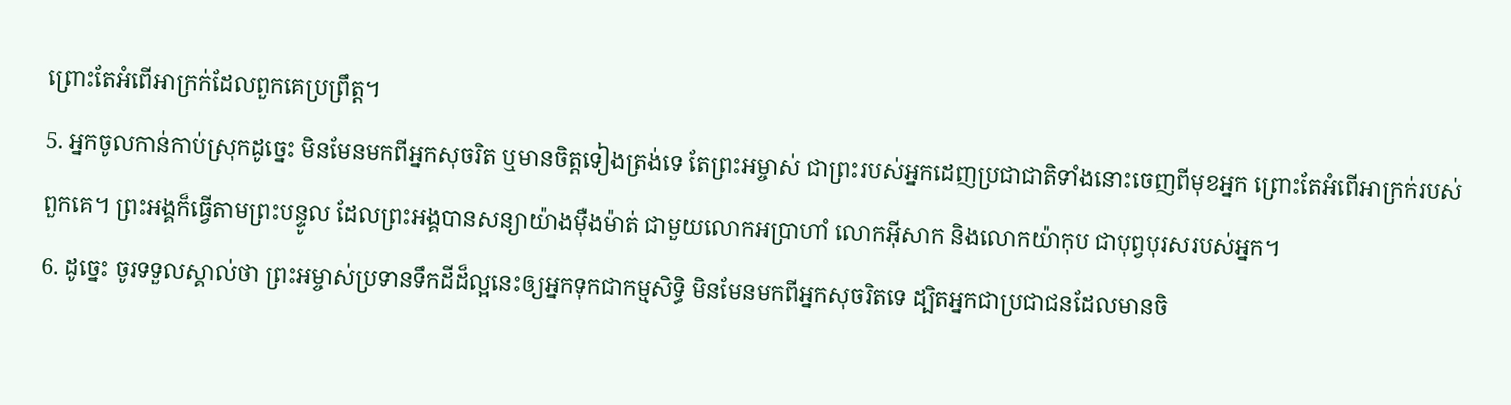ព្រោះតែអំពើអាក្រក់ដែលពួកគេប្រព្រឹត្ត។
5. អ្នកចូលកាន់កាប់ស្រុកដូច្នេះ មិនមែនមកពីអ្នកសុចរិត ឬមានចិត្តទៀងត្រង់ទេ តែព្រះអម្ចាស់ ជាព្រះរបស់អ្នកដេញប្រជាជាតិទាំងនោះចេញពីមុខអ្នក ព្រោះតែអំពើអាក្រក់របស់ពួកគេ។ ព្រះអង្គក៏ធ្វើតាមព្រះបន្ទូល ដែលព្រះអង្គបានសន្យាយ៉ាងម៉ឺងម៉ាត់ ជាមួយលោកអប្រាហាំ លោកអ៊ីសាក និងលោកយ៉ាកុប ជាបុព្វបុរសរបស់អ្នក។
6. ដូច្នេះ ចូរទទួលស្គាល់ថា ព្រះអម្ចាស់ប្រទានទឹកដីដ៏ល្អនេះឲ្យអ្នកទុកជាកម្មសិទ្ធិ មិនមែនមកពីអ្នកសុចរិតទេ ដ្បិតអ្នកជាប្រជាជនដែលមានចិ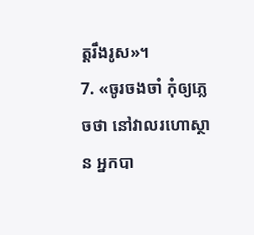ត្តរឹងរូស»។
7. «ចូរចងចាំ កុំឲ្យភ្លេចថា នៅវាលរហោស្ថាន អ្នកបា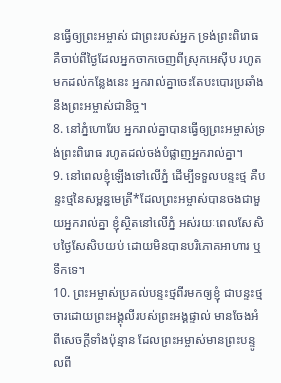នធ្វើឲ្យព្រះអម្ចាស់ ជាព្រះរបស់អ្នក ទ្រង់ព្រះពិរោធ គឺចាប់ពីថ្ងៃដែលអ្នកចាកចេញពីស្រុកអេស៊ីប រហូតមកដល់កន្លែងនេះ អ្នករាល់គ្នាចេះតែបះបោរប្រឆាំងនឹងព្រះអម្ចាស់ជានិច្ច។
8. នៅភ្នំហោរែប អ្នករាល់គ្នាបានធ្វើឲ្យព្រះអម្ចាស់ទ្រង់ព្រះពិរោធ រហូតដល់ចង់បំផ្លាញអ្នករាល់គ្នា។
9. នៅពេលខ្ញុំឡើងទៅលើភ្នំ ដើម្បីទទួលបន្ទះថ្ម គឺបន្ទះថ្មនៃសម្ពន្ធមេត្រី*ដែលព្រះអម្ចាស់បានចងជាមួយអ្នករាល់គ្នា ខ្ញុំស្ថិតនៅលើភ្នំ អស់រយៈពេលសែសិបថ្ងៃសែសិបយប់ ដោយមិនបានបរិភោគអាហារ ឬទឹកទេ។
10. ព្រះអម្ចាស់ប្រគល់បន្ទះថ្មពីរមកឲ្យខ្ញុំ ជាបន្ទះថ្មចារដោយព្រះអង្គុលីរបស់ព្រះអង្គផ្ទាល់ មានចែងអំពីសេចក្ដីទាំងប៉ុន្មាន ដែលព្រះអម្ចាស់មានព្រះបន្ទូលពី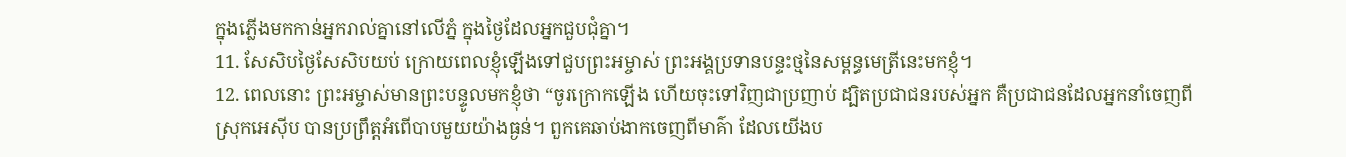ក្នុងភ្លើងមកកាន់អ្នករាល់គ្នានៅលើភ្នំ ក្នុងថ្ងៃដែលអ្នកជួបជុំគ្នា។
11. សែសិបថ្ងៃសែសិបយប់ ក្រោយពេលខ្ញុំឡើងទៅជួបព្រះអម្ចាស់ ព្រះអង្គប្រទានបន្ទះថ្មនៃសម្ពន្ធមេត្រីនេះមកខ្ញុំ។
12. ពេលនោះ ព្រះអម្ចាស់មានព្រះបន្ទូលមកខ្ញុំថា “ចូរក្រោកឡើង ហើយចុះទៅវិញជាប្រញាប់ ដ្បិតប្រជាជនរបស់អ្នក គឺប្រជាជនដែលអ្នកនាំចេញពីស្រុកអេស៊ីប បានប្រព្រឹត្តអំពើបាបមួយយ៉ាងធ្ងន់។ ពួកគេឆាប់ងាកចេញពីមាគ៌ា ដែលយើងប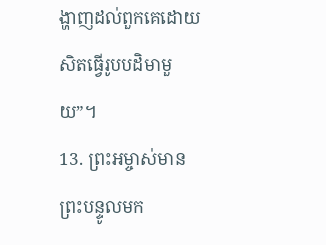ង្ហាញដល់ពួកគេដោយសិតធ្វើរូបបដិមាមួយ”។
13. ព្រះអម្ចាស់មានព្រះបន្ទូលមក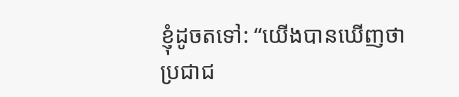ខ្ញុំដូចតទៅ: “យើងបានឃើញថា ប្រជាជ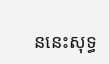ននេះសុទ្ធ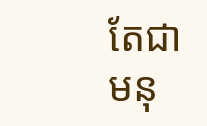តែជាមនុ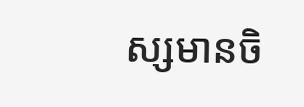ស្សមានចិ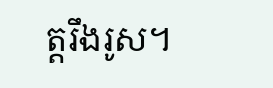ត្តរឹងរូស។